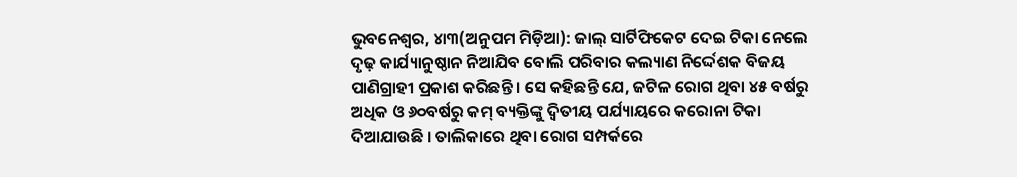ଭୁବନେଶ୍ୱର, ୪ା୩(ଅନୁପମ ମିଡ଼ିଆ): ଜାଲ୍ ସାର୍ଟିଫିକେଟ ଦେଇ ଟିକା ନେଲେ ଦୃଢ଼ କାର୍ଯ୍ୟାନୁଷ୍ଠାନ ନିଆଯିବ ବୋଲି ପରିବାର କଲ୍ୟାଣ ନିର୍ଦ୍ଦେଶକ ବିଜୟ ପାଣିଗ୍ରାହୀ ପ୍ରକାଶ କରିଛନ୍ତି । ସେ କହିଛନ୍ତି ଯେ, ଜଟିଳ ରୋଗ ଥିବା ୪୫ ବର୍ଷରୁ ଅଧିକ ଓ ୬୦ବର୍ଷରୁ କମ୍ ବ୍ୟକ୍ତିଙ୍କୁ ଦ୍ୱିତୀୟ ପର୍ଯ୍ୟାୟରେ କରୋନା ଟିକା ଦିଆଯାଉଛି । ତାଲିକାରେ ଥିବା ରୋଗ ସମ୍ପର୍କରେ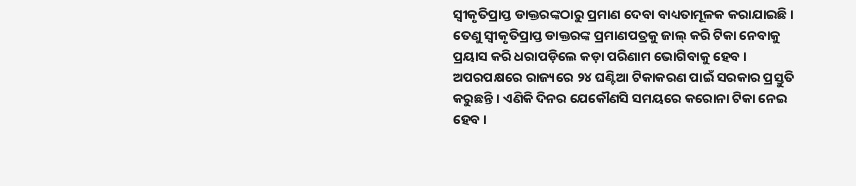ସ୍ୱୀକୃତିପ୍ରାପ୍ତ ଡାକ୍ତରଙ୍କଠାରୁ ପ୍ରମାଣ ଦେବା ବାଧ୍ୟତାମୂଳକ କରାଯାଇଛି । ତେଣୁ ସ୍ୱୀକୃତିପ୍ରାପ୍ତ ଡାକ୍ତରଙ୍କ ପ୍ରମାଣପତ୍ରକୁ ଜାଲ୍ କରି ଟିକା ନେବାକୁ ପ୍ରୟାସ କରି ଧରାପଡ଼ିଲେ କଡ଼ା ପରିଣାମ ଭୋଗିବାକୁ ହେବ । ଅପରପକ୍ଷରେ ରାଜ୍ୟରେ ୨୪ ଘଣ୍ଟିଆ ଟିକାକରଣ ପାଇଁ ସରକାର ପ୍ରସ୍ତୁତି କରୁଛନ୍ତି । ଏଣିକି ଦିନର ଯେକୌଣସି ସମୟରେ କରୋନା ଟିକା ନେଇ ହେବ ।